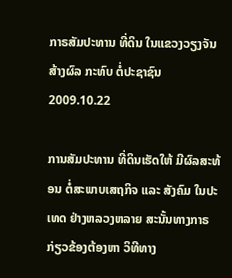ກາຣສັມປະທານ ທີ່ດິນ ໃນແຂວງວຽງຈັນ ສ້າງຜົລ ກະທົບ ຕໍ່ປະຊາຊົນ
2009.10.22

ການສັມປະທານ ທີ່ດິນເຮັດໃຫ້ ມີຜົລສະທ້ອນ ຕໍ່ສະພາບເສຖກິຈ ແລະ ສັງຄົມ ໃນປະເທດ ຢ່າງຫລວງຫລາຍ ສະນັ້ນທາງກາຣ ກ່ຽວຂ້ອງຕ້ອງຫາ ວິທີທາງ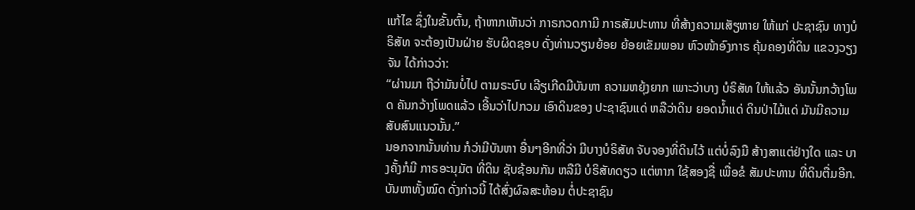ແກ້ໄຂ ຊຶ່ງໃນຂັ້ນຕົ້ນ, ຖ້າຫາກເຫັນວ່າ ກາຣກວດກາມີ ກາຣສັມປະທານ ທີ່ສ້າງຄວາມເສັຽຫາຍ ໃຫ້ແກ່ ປະຊາຊົນ ທາງບໍຣິສັທ ຈະຕ້ອງເປັນຝ່າຍ ຮັບຜິດຊອບ ດັ່ງທ່ານວຽນຍ້ອຍ ຍ້ອຍເຂັມພອນ ຫົວໜ້າອົງກາຣ ຄຸ້ມຄອງທີ່ດິນ ແຂວງວຽງຈັນ ໄດ້ກ່າວວ່າ:
“ຜ່ານມາ ຖືວ່າມັນບໍ່ໄປ ຕາມຣະບົບ ເລີຽເກີດມີບັນຫາ ຄວາມຫຍຸ້ງຍາກ ເພາະວ່າບາງ ບໍຣິສັທ ໃຫ້ແລ້ວ ອັນນັ້ນກວ້າງໂພດ ຄັນກວ້າງໂພດແລ້ວ ເອີ້ນວ່າໄປກວມ ເອົາດິນຂອງ ປະຊາຊົນແດ່ ຫລືວ່າດິນ ຍອດນ້ຳແດ່ ດິນປ່າໄມ້ແດ່ ມັນມີຄວາມ ສັບສົນແນວນັ້ນ.”
ນອກຈາກນັ້ນທ່ານ ກໍວ່າມີບັນຫາ ອື່ນໆອີກທີ່ວ່າ ມີບາງບໍຣິສັທ ຈັບຈອງທີ່ດິນໄວ້ ແຕ່ບໍ່ລົງມື ສ້າງສາແຕ່ຢ່າງໃດ ແລະ ບາງຄັ້ງກໍມີ ກາຣອະນຸມັຕ ທີ່ດິນ ຊັບຊ້ອນກັນ ຫລືມີ ບໍຣິສັທດຽວ ແຕ່ຫາກ ໃຊ້ສອງຊື່ ເພື່ອຂໍ ສັມປະທານ ທີ່ດິນຕື່ມອີກ.
ບັນຫາທັ້ງໝົດ ດັ່ງກ່າວນີ້ ໄດ້ສົ່ງຜົລສະທ້ອນ ຕໍ່ປະຊາຊົນ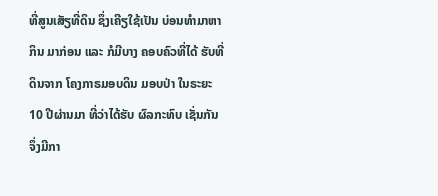ທີ່ສູນເສັຽທີ່ດິນ ຊຶ່ງເຄີຽໃຊ້ເປັນ ບ່ອນທຳມາຫາກິນ ມາກ່ອນ ແລະ ກໍມີບາງ ຄອບຄົວທີ່ໄດ້ ຮັບທີ່ດິນຈາກ ໂຄງກາຣມອບດິນ ມອບປ່າ ໃນຣະຍະ 10 ປີຜ່ານມາ ທີ່ວ່າໄດ້ຮັບ ຜົລກະທົບ ເຊັ່ນກັນ ຈຶ່ງມີກາ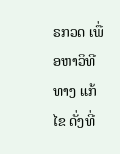ຣກວດ ເພື່ອຫາວິທີທາງ ແກ້ໄຂ ດັ່ງທີ່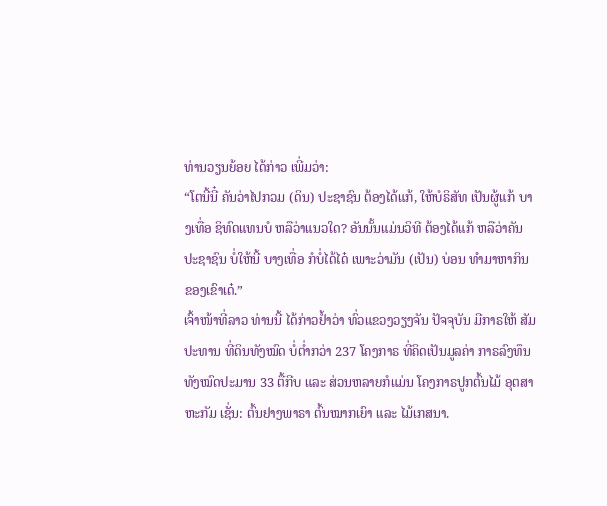ທ່ານວຽນຍ້ອຍ ໄດ້ກ່າວ ເພີ່ມວ່າ:
“ໂຕນີ້ນີ໋ ຄັນວ່າໄປກວມ (ດິນ) ປະຊາຊົນ ຕ້ອງໄດ້ແກ້, ໃຫ້ບໍຣິສັທ ເປັນຜູ້ແກ້ ບາງເທື່ອ ຊິທົດແທນບໍ ຫລືວ່າແນວໃດ? ອັນນັ້ນແມ່ນວິທີ ຕ້ອງໄດ້ແກ້ ຫລືວ່າຄັນ ປະຊາຊົນ ບໍ່ໃຫ້ນີ້ ບາງເທື່ອ ກໍບໍ່ໄດ້ໄດ໋ ເພາະວ່າມັນ (ເປັນ) ບ່ອນ ທຳມາຫາກິນ ຂອງເຂົາເດ໋.”
ເຈົ້າໜ້າທີ່ລາວ ທ່ານນີ້ ໄດ້ກ່າວຢ້ຳວ່າ ທົ່ວແຂວງວຽງຈັນ ປັຈຈຸບັນ ມີກາຣໃຫ້ ສັມປະທານ ທີ່ດິນທັງໝົດ ບໍ່ຕໍ່າກວ່າ 237 ໂຄງກາຣ ທີ່ຄິດເປັນມູລຄ່າ ກາຣລົງທຶນ ທັງໝົດປະມານ 33 ຕື້ກີບ ແລະ ສ່ວນຫລາຍກໍແມ່ນ ໂຄງກາຣປູກຕົ້ນໄມ້ ອຸຕສາຫະກັມ ເຊັ່ນ: ຕົ້ນຢາງພາຣາ ຕົ້ນໝາກເຍົາ ແລະ ໄມ້ເກສນາ.